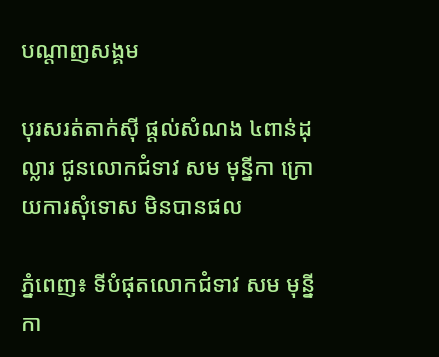បណ្តាញសង្គម

បុរសរត់តាក់ស៊ី ផ្តល់សំណង ៤ពាន់ដុល្លារ ជូនលោកជំទាវ សម មុន្នីកា ក្រោយការសុំទោស មិនបានផល

ភ្នំពេញ៖ ទីបំផុតលោកជំទាវ សម មុន្នីកា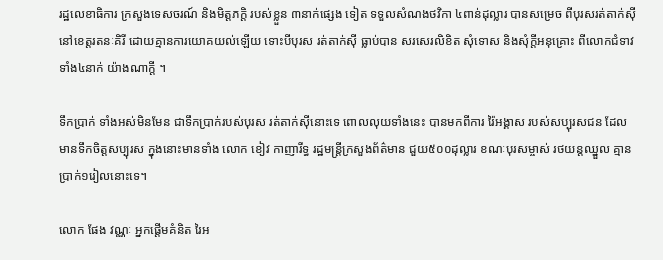រដ្ឋលេខាធិការ ក្រសួងទេសចរណ៍ និងមិត្តភក្តិ របស់ខ្លួន ៣នាក់ផ្សេង ទៀត ទទួលសំណងថវិកា ៤ពាន់ដុល្លារ បានសម្រេច ពីបុរសរត់តាក់ស៊ី នៅខេត្តរតនៈគិរី ដោយគ្មានការយោគយល់ឡើយ ទោះបីបុរស រត់តាក់ស៊ី ធ្លាប់បាន សរសេរលិខិត សុំទោស និងសុំក្តីអនុគ្រោះ ពីលោកជំទាវទាំង៤នាក់ យ៉ាងណាក្តី ។

ទឹកប្រាក់ ទាំងអស់មិនមែន ជាទឹកប្រាក់របស់បុរស រត់តាក់ស៊ីនោះទេ ពោលលុយទាំងនេះ បានមកពីការ រ៉ៃអង្គាស របស់សប្បុរសជន ដែលមានទឹកចិត្តសប្បុរស ក្នុងនោះមានទាំង លោក ខៀវ កាញារីទ្ធ រដ្ឋមន្រ្តីក្រសួងព័ត៌មាន ជួយ៥០០ដុល្លារ ខណៈបុរសម្ចាស់ រថយន្តឈ្នួល គ្មានប្រាក់១រៀលនោះទេ។

លោក ផែង វណ្ណៈ អ្នកផ្តើមគំនិត រៃអ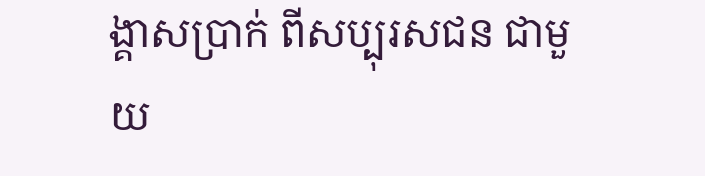ង្គាសប្រាក់ ពីសប្បុរសជន ជាមួយ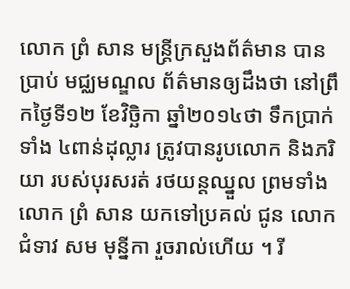លោក ព្រំ សាន មន្រ្តីក្រសួងព័ត៌មាន បានប្រាប់ មជ្ឈមណ្ឌល ព័ត៌មានឲ្យដឹងថា នៅព្រឹកថ្ងៃទី១២ ខែវិច្ឆិកា ឆ្នាំ២០១៤ថា ទឹកប្រាក់ទាំង ៤ពាន់ដុល្លារ ត្រូវបានរូបលោក និងភរិយា របស់បុរសរត់ រថយន្តឈ្នួល ព្រមទាំងលោក ព្រំ សាន យកទៅប្រគល់ ជូន លោកជំទាវ សម មុន្នីកា រួចរាល់ហើយ ។ រី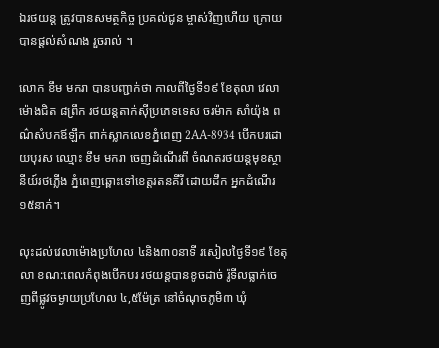ឯរថយន្ត ត្រូវបានសមត្ថកិច្ច ប្រគល់ជូន ម្ចាស់វិញហើយ ក្រោយបានផ្តល់សំណង រួចរាល់ ។

លោក ខឹម មករា បានបញ្ជាក់ថា កាលពីថ្ងៃទី១៩ ខែតុលា វេលាម៉ោងជិត ៨ព្រឹក រថយន្តតាក់ស៊ីប្រភេទទេស ចរម៉ាក សាំយ៉ុង ពណ៌សំបកឪឡឹក ពាក់ស្លាកលេខភ្នំពេញ 2AA-8934 បើកបរដោយបុរស ឈ្មោះ ខឹម មករា ចេញដំណើរពី ចំណតរថយន្តមុខស្ថានីយ៍រថភ្លើង ភ្នំពេញឆ្ពោះទៅខេត្តរតនគីរី ដោយដឹក អ្នកដំណើរ១៥នាក់។

លុះដល់វេលាម៉ោងប្រហែល ៤និង៣០នាទី រសៀលថ្ងៃទី១៩ ខែតុលា ខណ:ពេលកំពុងបើកបរ រថយន្តបានខូចដាច់ រ៉ូទីលធ្លាក់ចេញពីផ្លូវចម្ងាយប្រហែល ៤,៥ម៉ែត្រ នៅចំណុចភូមិ៣ ឃុំ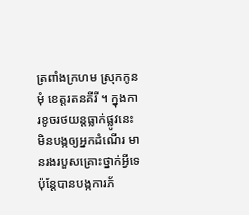ត្រពាំងក្រហម ស្រុកកូនមុំ ខេត្តរតនគីរី ។ ក្នុងការខូចរថយន្តធ្លាក់ផ្លូវនេះ មិនបង្កឲ្យអ្នកដំណើរ មានរងរបួសគ្រោះថ្នាក់អ្វីទេ ប៉ុន្តែបានបង្កការភ័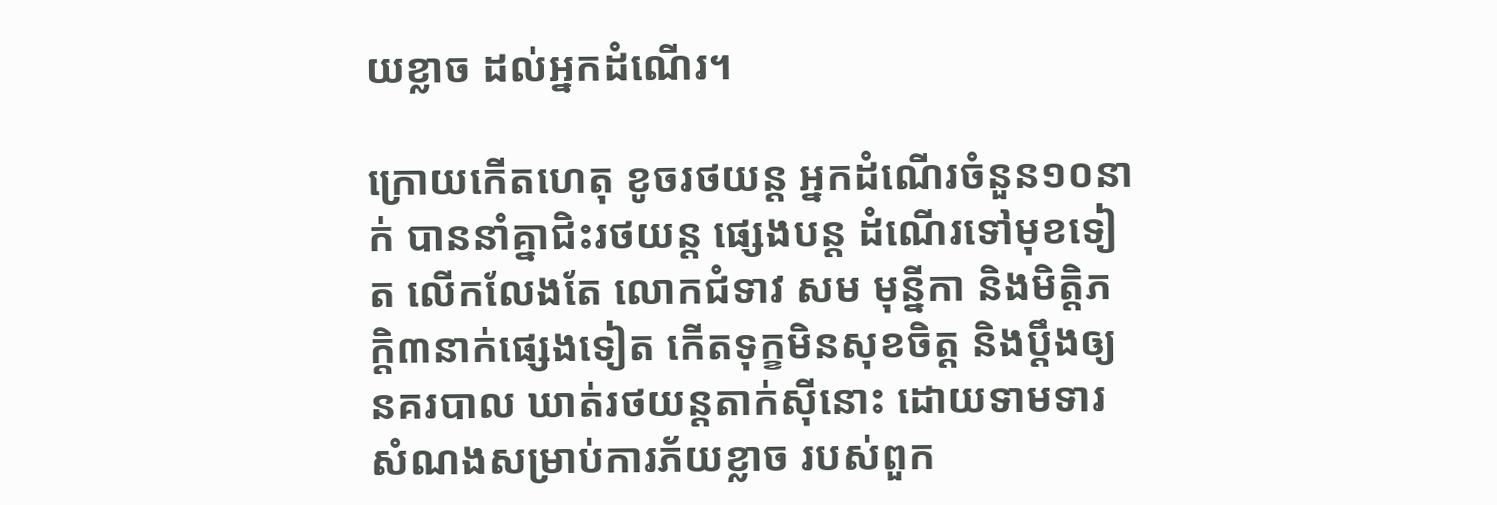យខ្លាច ដល់អ្នកដំណើរ។

ក្រោយកើតហេតុ ខូចរថយន្ត អ្នកដំណើរចំនួន១០នាក់ បាននាំគ្នាជិះរថយន្ត ផ្សេងបន្ត ដំណើរទៅមុខទៀត លើកលែងតែ លោកជំទាវ សម មុន្នីកា និងមិត្តិភក្តិ៣នាក់ផ្សេងទៀត កើតទុក្ខមិនសុខចិត្ត និងប្ដឹងឲ្យនគរបាល ឃាត់រថយន្តតាក់ស៊ីនោះ ដោយទាមទារ សំណងសម្រាប់ការភ័យខ្លាច របស់ពួក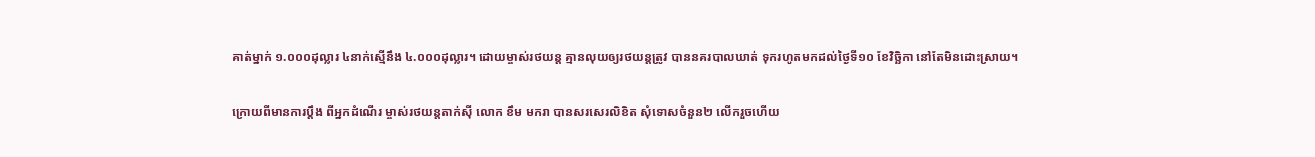គាត់ម្នាក់ ១.០០០ដុល្លារ ៤នាក់ស្មើនឹង ៤.០០០ដុល្លារ។ ដោយម្ចាស់រថយន្ត គ្មានលុយឲ្យរថយន្តត្រូវ បាននគរបាលឃាត់ ទុករហូតមកដល់ថ្ងៃទី១០ ខែវិច្ឆិកា នៅតែមិនដោះស្រាយ។

ក្រោយពីមានការប្ដឹង ពីអ្នកដំណើរ ម្ចាស់រថយន្តតាក់ស៊ី លោក ខឹម មករា បានសរសេរលិខិត សុំទោសចំនួន២ លើករួចហើយ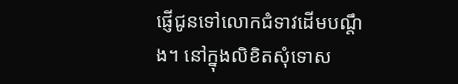ផ្ញើជូនទៅលោកជំទាវដើមបណ្ដឹង។ នៅក្នុងលិខិតសុំទោស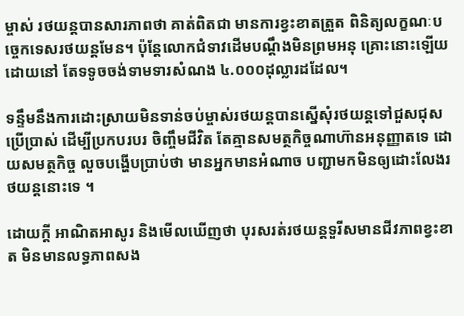ម្ចាស់ រថយន្តបានសារភាពថា គាត់ពិតជា មានការខ្វះខាតត្រួត ពិនិត្យលក្ខណៈបច្ចេកទេសរថយន្តមែន។ ប៉ុន្តែលោកជំទាវដើមបណ្ដឹងមិនព្រមអនុ គ្រោះនោះឡើយ ដោយនៅ តែទទូចចង់ទាមទារសំណង ៤.០០០ដុល្លារដដែល។

ទន្ទឹមនឹងការដោះស្រាយមិនទាន់ចប់ម្ចាស់រថយន្តបានស្នើសុំរថយន្តទៅជួសជុសប្រើប្រាស់ ដើម្បីប្រកបរបរ ចិញ្ចឹមជីវិត តែគ្មានសមត្ថកិច្ចណាហ៊ានអនុញ្ញាតទេ ដោយសមត្ថកិច្ច លួចបង្ហើបប្រាប់ថា មានអ្នកមានអំណាច បញ្ជាមកមិនឲ្យដោះលែងរថយន្តនោះទេ ។

ដោយក្តី អាណិតអាសូរ និងមើលឃើញថា បុរសរត់រថយន្តទួរីសមានជីវភាពខ្វះខាត មិនមានលទ្ធភាពសង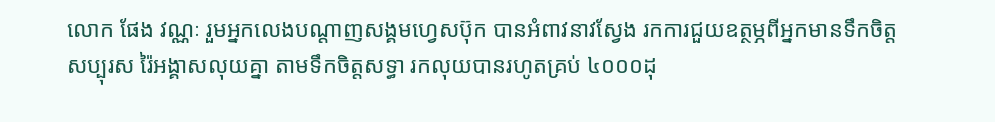លោក ផែង វណ្ណៈ រួមអ្នកលេងបណ្តាញសង្គមហ្វេសប៊ុក បានអំពាវនាវស្វែង រកការជួយឧត្ថម្ភពីអ្នកមានទឹកចិត្ត សប្បុរស រ៉ៃអង្គាសលុយគ្នា តាមទឹកចិត្តសទ្ធា រកលុយបានរហូតគ្រប់ ៤០០០ដុ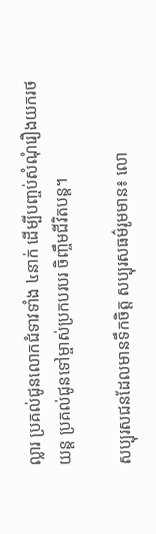ល្លារ ប្រគល់ជូនលោកជំទាវទាំង ៤នាក់ ដើម្បីបញ្ចប់សំណុំរឿងយករថយន្ត ប្រគល់ជូនទៅម្ចាស់ប្រកបរបរ ចិញ្ចឹមជីវិតបន្ត។

សប្បុរសជនដែលមានទឹកចិត្ត សប្បុរសធម៌រូមមាន៖ លោ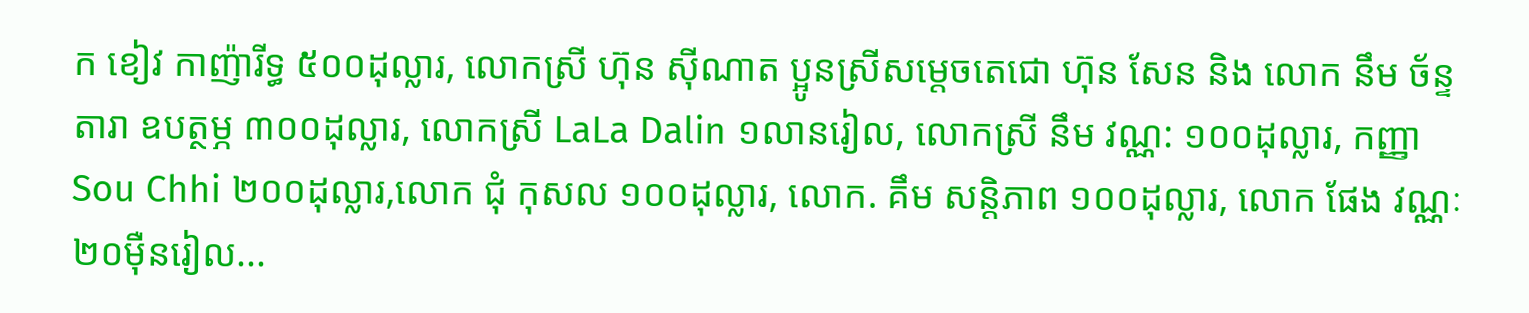ក ខៀវ កាញ៉ារីទ្ធ ៥០០ដុល្លារ, លោកស្រី ហ៊ុន ស៊ីណាត ប្អូនស្រីសម្តេចតេជោ ហ៊ុន សែន និង លោក នឹម ច័ន្ទតារា ឧបត្ថម្ភ ៣០០ដុល្លារ, លោកស្រី LaLa Dalin ១លានរៀល, លោកស្រី នឹម វណ្ណ: ១០០ដុល្លារ, កញ្ញា Sou Chhi ២០០ដុល្លារ,លោក ជុំ កុសល ១០០ដុល្លារ, លោក. គឹម សន្តិភាព ១០០ដុល្លារ, លោក ផែង វណ្ណៈ ២០ម៉ឺនរៀល...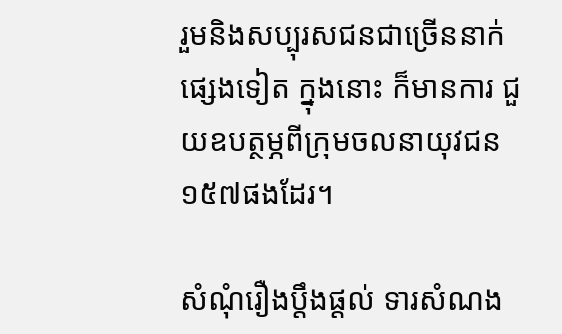រួមនិងសប្បុរសជនជាច្រើននាក់ផ្សេងទៀត ក្នុងនោះ ក៏មានការ ជួយឧបត្ថម្ភពីក្រុមចលនាយុវជន១៥៧ផងដែរ។

សំណុំរឿងប្តឹងផ្តល់ ទារសំណង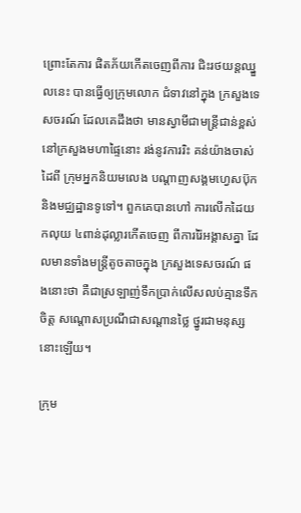ព្រោះតែការ ផិតភ័យកើតចេញពីការ ជិះរថយន្តឈ្នួលនេះ បានធ្វើឲ្យក្រុមលោក ជំទាវនៅក្នុង ក្រសួងទេសចរណ៍ ដែលគេដឹងថា មានស្វាមីជាមន្រ្តីជាន់ខ្ពស់ នៅក្រសួងមហាផ្ទៃនោះ រង់នូវការរិះ គន់យ៉ាងចាស់ដៃពី ក្រុមអ្នកនិយមលេង បណ្តាញសង្គមហ្វេសប៊ុក និងមជ្ឈដ្ឋានទូទៅ។ ពួកគេបានហៅ ការលើកដៃយកលុយ ៤ពាន់ដុល្លារកើតចេញ ពីការរ៉ៃអង្គាសគ្នា ដែលមានទាំងមន្រ្តីតូចតាចក្នុង ក្រសួងទេសចរណ៍ ផងនោះថា គឺជាស្រឡាញ់ទឹកប្រាក់លើសលប់គ្មានទឹកចិត្ត សណ្តោសប្រណីជាសណ្តានថ្លៃ ថ្នូរជាមនុស្សនោះឡើយ។

ក្រុម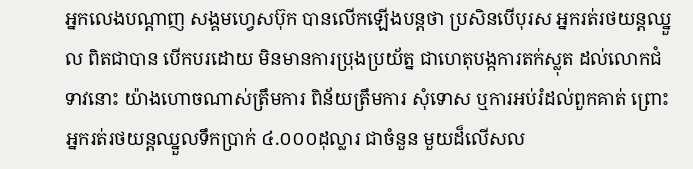អ្នកលេងបណ្តាញ សង្គមហ្វេសប៊ុក បានលើកឡើងបន្តថា ប្រសិនបើបុរស អ្នករត់រថយន្តឈ្នួល ពិតជាបាន បើកបរដោយ មិនមានការប្រុងប្រយ័ត្ន ជាហេតុបង្កការតក់ស្លុត ដល់លោកជំទាវនោះ យ៉ាងហោចណាស់ត្រឹមការ ពិន័យត្រឹមការ សុំទោស ឬការអប់រំដល់ពួកគាត់ ព្រោះអ្នករត់រថយន្តឈ្នួលទឹកប្រាក់ ៤.០០០ដុល្លារ ជាចំនួន មួយដ៏លើសល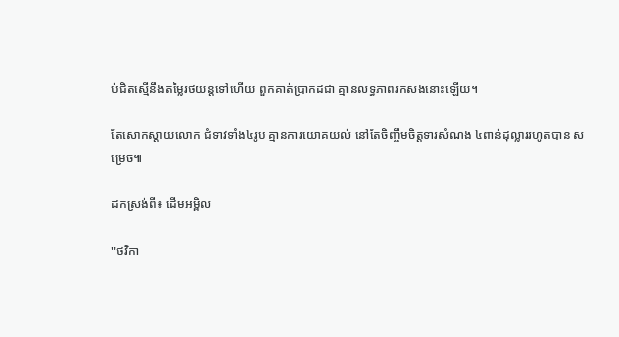ប់ជិតស្មើនឹងតម្លៃរថយន្តទៅហើយ ពួកគាត់ប្រាកដជា គ្មានលទ្ធភាពរកសងនោះឡើយ។

តែសោកស្តាយលោក ជំទាវទាំង៤រូប គ្មានការយោគយល់ នៅតែចិញ្ចឹមចិត្តទារសំណង ៤ពាន់ដុល្លាររហូតបាន សម្រេច៕

ដកស្រង់ពី៖ ដើមអម្ពិល

"ថវិកា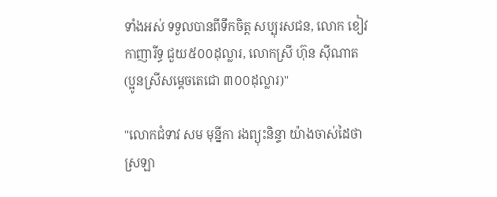ទាំងអស់ ទទួលបានពីទឹកចិត្ត សប្បុរសជន, លោក ខៀវ កាញារីទ្ធ ជួយ៥០០ដុល្លារ, លោកស្រី ហ៊ុន ស៊ីណាត (ប្អូនស្រីសម្តេចតេជោ ៣០០ដុល្លារ)"

"លោកជំទាវ សម មុន្នីកា រងព្យុះនិន្ទា យ៉ាងចាស់ដៃថា ស្រឡា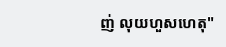ញ់ លុយហួសហេតុ"